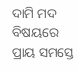ଦାମି ମଦ ବିଷୟରେ ପ୍ରାୟ ସମସ୍ତେ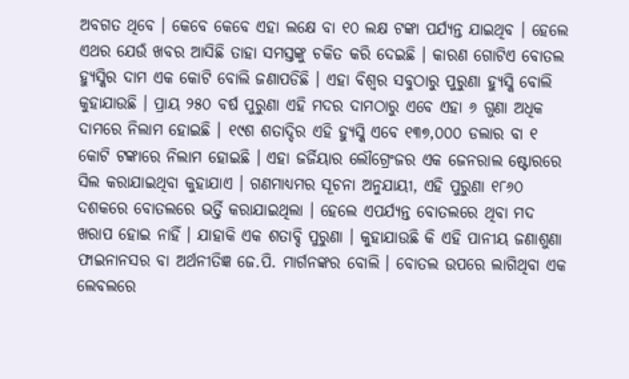ଅବଗତ ଥିବେ । କେବେ କେବେ ଏହା ଲକ୍ଷେ ବା ୧୦ ଲକ୍ଷ ଟଙ୍କା ପର୍ଯ୍ୟନ୍ତ ଯାଇଥିବ । ହେଲେ ଏଥର ଯେଉଁ ଖବର ଆସିଛି ତାହା ସମସ୍ତଙ୍କୁ ଚକିତ କରି ଦେଇଛି । କାରଣ ଗୋଟିଏ ବୋତଲ ହ୍ୟୁସ୍କିର ଦାମ ଏକ କୋଟି ବୋଲି ଜଣାପଡିଛି । ଏହା ବିଶ୍ୱର ସବୁଠାରୁ ପୁରୁଣା ହ୍ୟୁସ୍କି ବୋଲି କୁହାଯାଉଛି । ପ୍ରାୟ ୨୫୦ ବର୍ଷ ପୁରୁଣା ଏହି ମଦର ଦାମଠାରୁ ଏବେ ଏହା ୬ ଗୁଣା ଅଧିକ ଦାମରେ ନିଲାମ ହୋଇଛି । ୧୯ଶ ଶତାଦ୍ଦିର ଏହି ହ୍ୟୁସ୍କି ଏବେ ୧୩୭,୦୦୦ ଡଲାର ବା ୧ କୋଟି ଟଙ୍କାରେ ନିଲାମ ହୋଇଛି । ଏହା ଜର୍ଜିୟାର ଲୌଗ୍ରେଂଜର ଏକ ଜେନରାଲ ଷ୍ଟୋରରେ ସିଲ କରାଯାଇଥିବା କୁହାଯାଏ । ଗଣମାଧ୍ୟମର ସୂଚନା ଅନୁଯାୟୀ, ଏହି ପୁରୁଣା ୧୮୬୦ ଦଶକରେ ବୋତଲରେ ଭର୍ତ୍ତି କରାଯାଇଥିଲା । ହେଲେ ଏପର୍ଯ୍ୟନ୍ତ ବୋତଲରେ ଥିବା ମଦ ଖରାପ ହୋଇ ନାହିଁ । ଯାହାକି ଏକ ଶତାବ୍ଦି ପୁରୁଣା । କୁହାଯାଉଛି କି ଏହି ପାନୀୟ ଜଣାଶୁଣା ଫାଇନାନସର ବା ଅର୍ଥନୀତିଜ୍ଞ ଜେ.ପି. ମାର୍ଗନଙ୍କର ବୋଲି । ବୋତଲ ଉପରେ ଲାଗିଥିବା ଏକ ଲେବଲରେ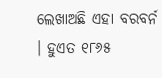ଲେଖାଅଛି ଏହା ବରବର୍ନ । ହୁଏତ ୧୮୬୫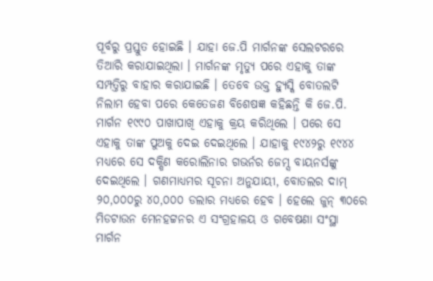ପୂର୍ବରୁ ପ୍ରସ୍ତୁତ ହୋଇଛି । ଯାହା ଜେ.ପି ମାର୍ଗନଙ୍କ ସେଲଟରରେ ତିଆରି କରାଯାଇଥିଲା । ମାର୍ଗନଙ୍କ ମୃତ୍ୟୁ ପରେ ଏହାକୁ ତାଙ୍କ ସମ୍ପତ୍ତିରୁ ବାହାର କରାଯାଇଛି । ତେବେ ଉକ୍ତ ହ୍ୟୁସ୍କି ବୋତଲଟି ନିଲାମ ହେବା ପରେ କେତେଜଣ ବିଶେଷଜ୍ଞ କହିଛନ୍ତି କି ଜେ.ପି. ମାର୍ଗନ ୧୯୯୦ ପାଖାପାଖି ଏହାକୁ କ୍ରୟ କରିଥିଲେ । ପରେ ସେ ଏହାକୁ ତାଙ୍କ ପୁଅକୁ ଦେଇ ଦେଇଥିଲେ । ଯାହାକୁ ୧୯୪୨ରୁ ୧୯୪୪ ମଧ୍ୟରେ ସେ ଦକ୍ଷିଣ କରୋଲିନାର ଗଭର୍ନର ଜେମ୍ସ ବାୟନର୍ସଙ୍କୁ ଦେଇଥିଲେ । ଗଣମାଧ୍ୟମର ସୂଚନା ଅନୁଯାୟୀ, ବୋତଲର ଦାମ୍ ୨୦,୦୦୦ରୁ ୪୦,୦୦୦ ଡଲାର ମଧ୍ୟରେ ହେବ । ହେଲେ ଜୁନ୍ ୩୦ରେ ମିଡଟାଉନ ମେନହଟ୍ଟନର ଏ ସଂଗ୍ରହାଳୟ ଓ ଗବେଷଣା ସଂସ୍ଥା ମାର୍ଗନ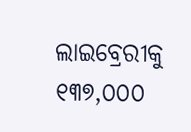ଲାଇବ୍ରେରୀକୁ ୧୩୭,୦୦୦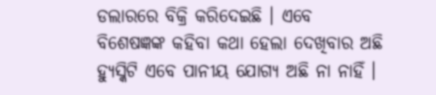ଡଲାରରେ ବିକ୍ରି କରିଦେଇଛି । ଏବେ ବିଶେଷଜ୍ଞଙ୍କ କହିବା କଥା ହେଲା ଦେଖିବାର ଅଛି ହ୍ୟୁସ୍କିଟି ଏବେ ପାନୀୟ ଯୋଗ୍ୟ ଅଛି ନା ନାହିଁ ।